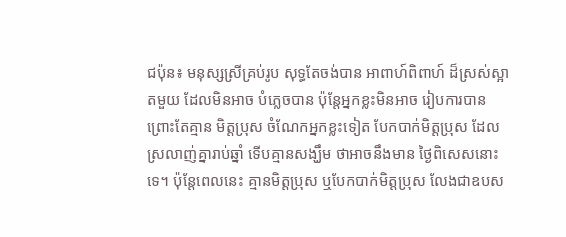ជប៉ុន៖ មនុស្សស្រីគ្រប់រូប សុទ្ធតែចង់បាន អាពាហ៍ពិពាហ៍ ដ៏ស្រស់ស្អាតមួយ ដែលមិនអាច បំភ្លេចបាន ប៉ុន្តែអ្នកខ្លះមិនអាច រៀបការបាន ព្រោះតែគ្មាន មិត្តប្រុស ចំណែកអ្នកខ្លះទៀត បែកបាក់មិត្តប្រុស ដែលស្រលាញ់គ្នារាប់ឆ្នាំ ទើបគ្មានសង្ឃឹម ថាអាចនឹងមាន ថ្ងៃពិសេសនោះទេ។ ប៉ុន្តែពេលនេះ គ្មានមិត្តប្រុស ឬបែកបាក់មិត្តប្រុស លែងជាឧបស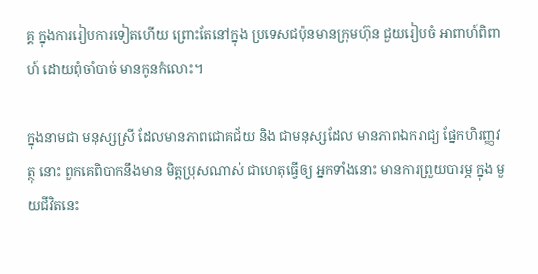គ្គ ក្នុងការរៀបការទៀតហើយ ព្រោះតែនៅក្នុង ប្រទេសជប៉ុនមានក្រុមហ៊ុន ជួយរៀបចំ អាពាហ៍ពិពាហ៍ ដោយពុំចាំបាច់ មានកូនកំលោះ។

ក្នុងនាមជា មនុស្សស្រី ដែលមានភាពជោគជ័យ និង ជាមនុស្សដែល មានភាពឯករាជ្យ ផ្នែកហិរញ្ញវត្ថុ នោះ ពួកគេពិបាកនឹងមាន មិត្តប្រុសណាស់ ជាហេតុធ្វើឲ្យ អ្នកទាំងនោះ មានការព្រួយបារម្ភ ក្នុង មួយជីវិតនេះ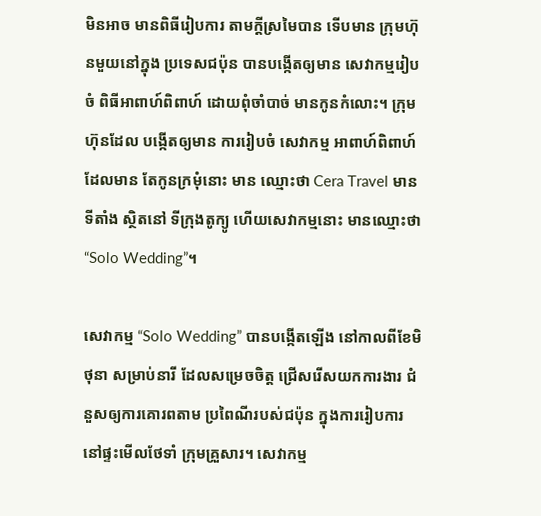មិនអាច មានពិធីរៀបការ តាមក្តីស្រមៃបាន ទើបមាន ក្រុមហ៊ុនមួយនៅក្នុង ប្រទេសជប៉ុន បានបង្កើតឲ្យមាន សេវាកម្មរៀបចំ ពិធីអាពាហ៍ពិពាហ៍ ដោយពុំចាំបាច់ មានកូនកំលោះ។ ក្រុមហ៊ុនដែល បង្កើតឲ្យមាន ការរៀបចំ សេវាកម្ម អាពាហ៍ពិពាហ៍ ដែលមាន តែកូនក្រមុំនោះ មាន ឈ្មោះថា Cera Travel មានទីតាំង ស្ថិតនៅ ទីក្រុងតូក្យូ ហើយសេវាកម្មនោះ មានឈ្មោះថា “Solo Wedding”។

សេវាកម្ម “Solo Wedding” បានបង្កើតឡើង នៅកាលពីខែមិថុនា សម្រាប់នារី ដែលសម្រេចចិត្ត ជ្រើសរើសយកការងារ ជំនួសឲ្យការគោរពតាម ប្រពៃណីរបស់ជប៉ុន ក្នុងការរៀបការ នៅផ្ទះមើលថែទាំ ក្រុមគ្រួសារ។ សេវាកម្ម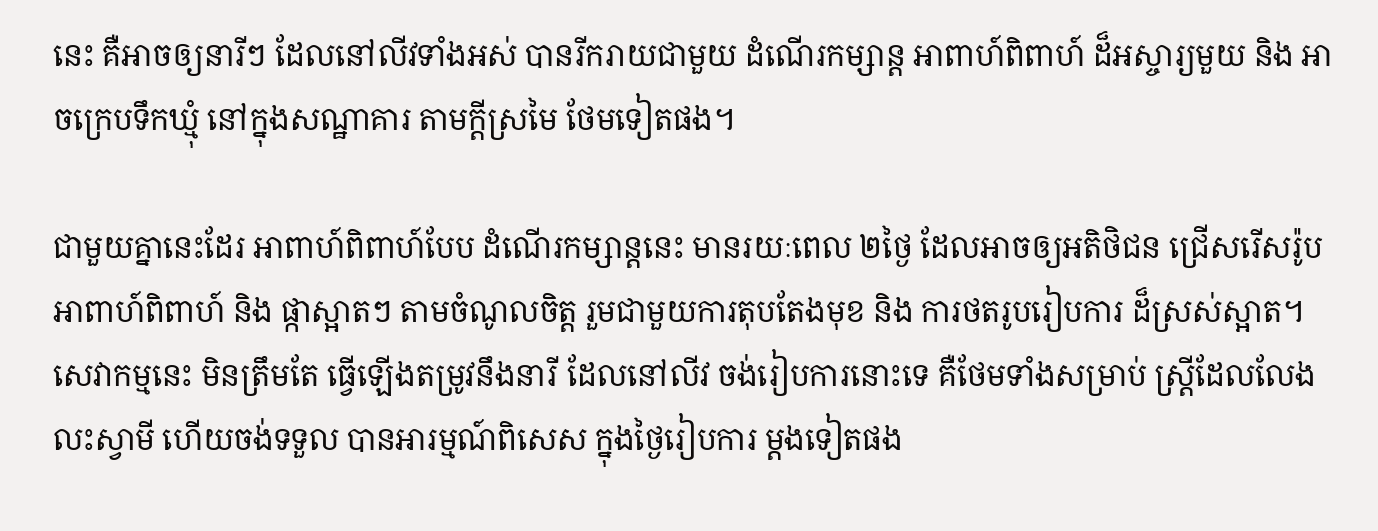នេះ គឺអាចឲ្យនារីៗ ដែលនៅលីវទាំងអស់ បានរីករាយជាមួយ ដំណើរកម្សាន្ត អាពាហ៍ពិពាហ៍ ដ៏អស្ចារ្យមួយ និង អាចក្រេបទឹកឃ្មុំ នៅក្នុងសណ្ឋាគារ តាមក្តីស្រមៃ ថែមទៀតផង។

ជាមួយគ្នានេះដែរ អាពាហ៍ពិពាហ៍បែប ដំណើរកម្សាន្តនេះ មានរយៈពេល ២ថ្ងៃ ដែលអាចឲ្យអតិថិជន ជ្រើសរើសរ៉ូបអាពាហ៍ពិពាហ៍ និង ផ្កាស្អាតៗ តាមចំណូលចិត្ត រួមជាមួយការតុបតែងមុខ និង ការថតរូបរៀបការ ដ៏ស្រស់ស្អាត។ សេវាកម្មនេះ មិនត្រឹមតែ ធ្វើឡើងតម្រូវនឹងនារី ដែលនៅលីវ ចង់រៀបការនោះទេ គឺថែមទាំងសម្រាប់ ស្ត្រីដែលលែងលះស្វាមី ហើយចង់ទទួល បានអារម្មណ៍ពិសេស ក្នុងថ្ងៃរៀបការ ម្តងទៀតផង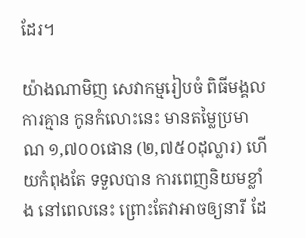ដែរ។

យ៉ាងណាមិញ សេវាកម្មរៀបចំ ពិធីមង្គលការគ្មាន កូនកំលោះនេះ មានតម្លៃប្រមាណ ១,៧០០ផោន (២,៧៥០ដុល្លារ) ហើយកំពុងតែ ទទួលបាន ការពេញនិយមខ្លាំង នៅពេលនេះ ព្រោះតែវាអាចឲ្យនារី ដែ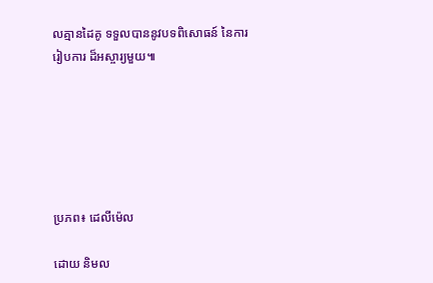លគ្មានដៃគូ ទទួលបាននូវបទពិសោធន៍ នៃការរៀបការ ដ៏អស្ចារ្យមួយ៕






ប្រភព៖ ដេលីម៉េល

ដោយ និមល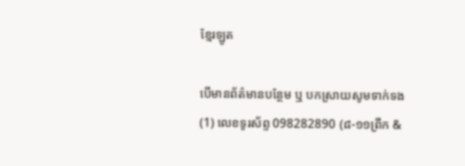ខ្មែរឡូត

បើមានព័ត៌មានបន្ថែម ឬ បកស្រាយសូមទាក់ទង (1) លេខទូរស័ព្ទ 098282890 (៨-១១ព្រឹក &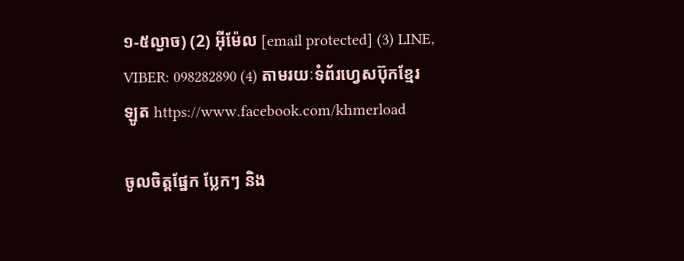១-៥ល្ងាច) (2) អ៊ីម៉ែល [email protected] (3) LINE, VIBER: 098282890 (4) តាមរយៈទំព័រហ្វេសប៊ុកខ្មែរឡូត https://www.facebook.com/khmerload

ចូលចិត្តផ្នែក ប្លែកៗ និង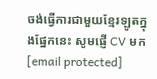ចង់ធ្វើការជាមួយខ្មែរឡូតក្នុងផ្នែកនេះ សូមផ្ញើ CV មក [email protected]